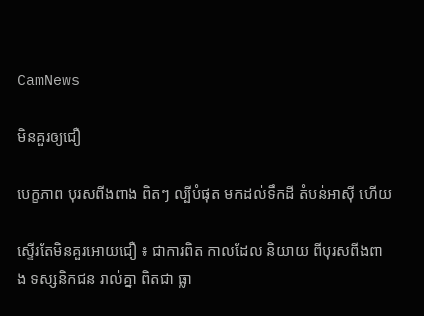CamNews

មិនគួរឲ្យជឿ

បេក្ខភាព បុរសពីងពាង ពិតៗ ល្បីបំផុត មកដល់ទឹកដី តំបន់អាស៊ី ហើយ

ស្ទើរតែមិនគួរអោយជឿ ៖ ជាការពិត កាលដែល និយាយ ពីបុរសពីងពាង ទស្សនិកជន រាល់គ្នា ពិតជា ធ្លា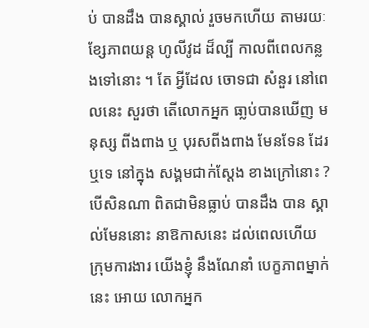ប់ បានដឹង បានស្គាល់ រួចមកហើយ តាមរយៈ ខ្សែភាពយន្ត ហូលីវូដ ដ៏ល្បី កាលពីពេលកន្លងទៅនោះ ។ តែ អ្វីដែល ចោទជា សំនួរ នៅពេលនេះ សួរថា តើលោកអ្នក ធា្លប់បានឃើញ មនុស្ស ពីងពាង ឬ បុរសពីងពាង មែនទែន ដែរឬទេ នៅក្នុង សង្គមជាក់ស្តែង ខាងក្រៅនោះ ? បើសិនណា ពិតជាមិនធ្លាប់ បានដឹង បាន ស្គាល់មែននោះ នាឱកាសនេះ ដល់ពេលហើយ ក្រុមការងារ យើងខ្ញុំ នឹងណែនាំ បេក្ខភាពម្នាក់នេះ អោយ លោកអ្នក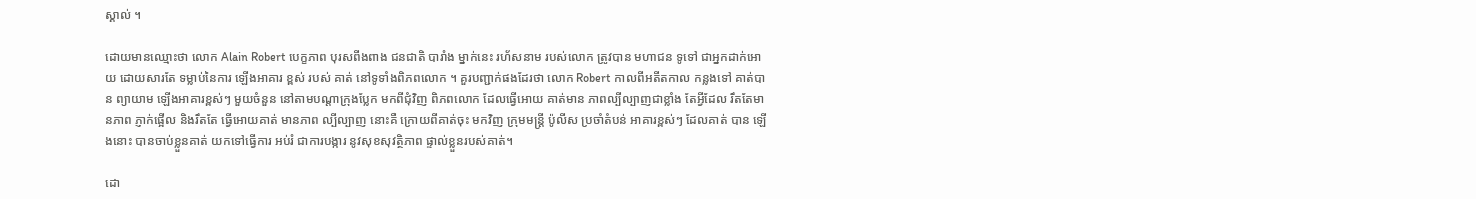ស្គាល់ ។

ដោយមានឈ្មោះថា លោក Alain Robert បេក្ខភាព បុរសពីងពាង ជនជាតិ បារាំង ម្នាក់នេះ រហ័សនាម របស់លោក ត្រូវបាន មហាជន ទូទៅ ជាអ្នកដាក់អោយ ដោយសារតែ ទម្លាប់នៃការ ឡើងអាគារ ខ្ពស់ របស់ គាត់ នៅទូទាំងពិភពលោក ។ គួរបញ្ជាក់ផងដែរថា លោក Robert កាលពីអតីតកាល កន្លងទៅ គាត់បាន ព្យាយាម ឡើងអាគារខ្ពស់ៗ មួយចំនួន នៅតាមបណ្តាក្រុងប្លែក មកពីជុំវិញ ពិភពលោក ដែលធ្វើអោយ គាត់មាន ភាពល្បីល្បាញជាខ្លាំង តែអ្វីដែល រឹតតែមានភាព ភ្ញាក់ផ្អើល និងរឹតតែ ធ្វើអោយគាត់ មានភាព ល្បីល្បាញ នោះគឺ ក្រោយពីគាត់ចុះ មកវិញ ក្រុមមន្រ្តី ប៉ូលីស ប្រចាំតំបន់ អាគារខ្ពស់ៗ ដែលគាត់ បាន ឡើងនោះ បានចាប់ខ្លួនគាត់ យកទៅធ្វើការ អប់រំ ជាការបង្ការ នូវសុខសុវត្ថិភាព ផ្ទាល់ខ្លួនរបស់គាត់។

ដោ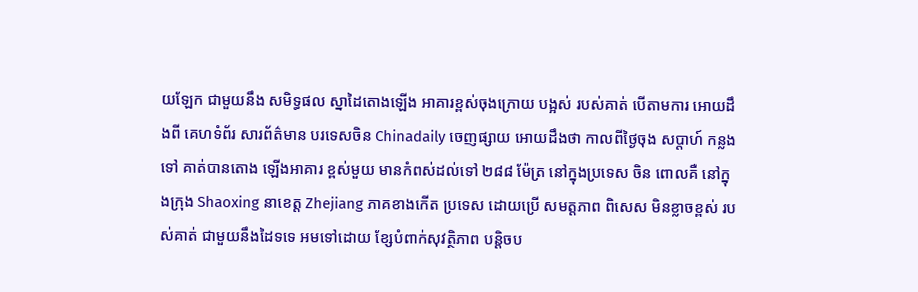យឡែក ជាមួយនឹង សមិទ្ធផល ស្នាដៃតោងឡើង អាគារខ្ពស់ចុងក្រោយ បង្អស់ របស់គាត់ បើតាមការ អោយដឹងពី គេហទំព័រ សារព័ត៌មាន បរទេសចិន Chinadaily ចេញផ្សាយ អោយដឹងថា កាលពីថ្ងៃចុង សប្តាហ៍ កន្លងទៅ គាត់បានតោង ឡើងអាគារ ខ្ពស់មួយ មានកំពស់ដល់ទៅ ២៨៨ ម៉ែត្រ នៅក្នុងប្រទេស ចិន ពោលគឺ នៅក្នុងក្រុង Shaoxing នាខេត្ត Zhejiang ភាគខាងកើត ប្រទេស ដោយប្រើ សមត្តភាព ពិសេស មិនខ្លាចខ្ពស់ របស់គាត់ ជាមួយនឹងដៃទទេ អមទៅដោយ ខ្សែបំពាក់សុវត្ថិភាព បន្តិចប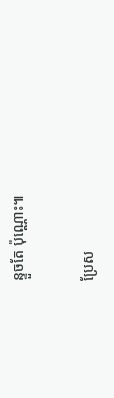ន្ទួចតែ ប៉ុណ្ណោះ៕

ប្រែស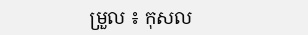ម្រួល ៖ កុសល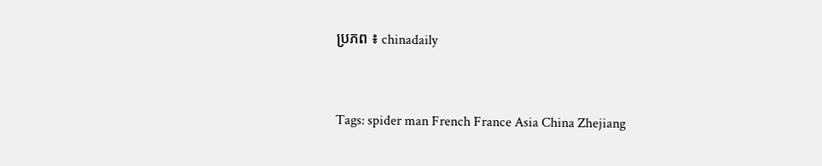ប្រភព ៖ chinadaily


Tags: spider man French France Asia China Zhejiang